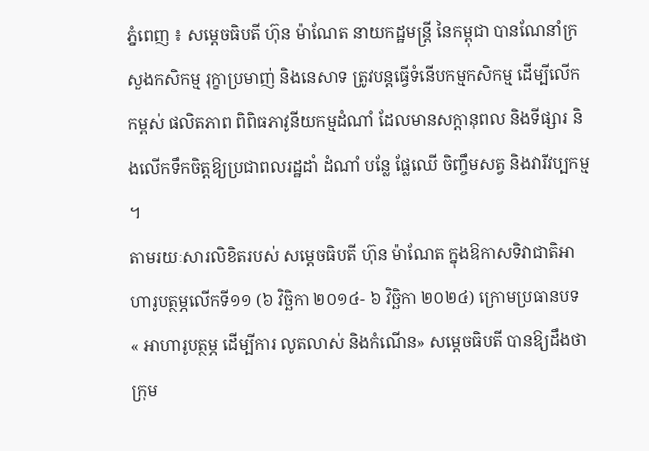ភ្នំពេញ ៖ សម្ដេចធិបតី ហ៊ុន ម៉ាណែត នាយកដ្ឋមន្ដ្រី នៃកម្ពុជា បានណែនាំក្រសួងកសិកម្ម រុក្ខាប្រមាញ់ និងនេសាទ ត្រូវបន្តធ្វើទំនើបកម្មកសិកម្ម ដើម្បីលើកកម្ពស់ ផលិតភាព ពិពិធភាវូនីយកម្មដំណាំ ដែលមានសក្តានុពល និងទីផ្សារ និងលើកទឹកចិត្តឱ្យប្រជាពលរដ្ឋដាំ ដំណាំ បន្លែ ផ្លែឈើ ចិញ្ចឹមសត្វ និងវារីវប្បកម្ម ។
តាមរយៈសារលិខិតរបស់ សម្តេចធិបតី ហ៊ុន ម៉ាណែត ក្នុងឱកាសទិវាជាតិអាហារូបត្ថម្ភលើកទី១១ (៦ វិច្ឆិកា ២០១៤- ៦ វិច្ឆិកា ២០២៤) ក្រោមប្រធានបទ « អាហារូបត្ថម្ភ ដើម្បីការ លូតលាស់ និងកំណើន» សម្តេចធិបតី បានឱ្យដឹងថា ក្រុម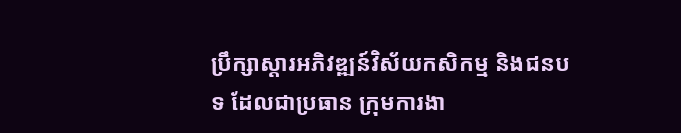ប្រឹក្សាស្តារអភិវឌ្ឍន៍វិស័យកសិកម្ម និងជនបទ ដែលជាប្រធាន ក្រុមការងា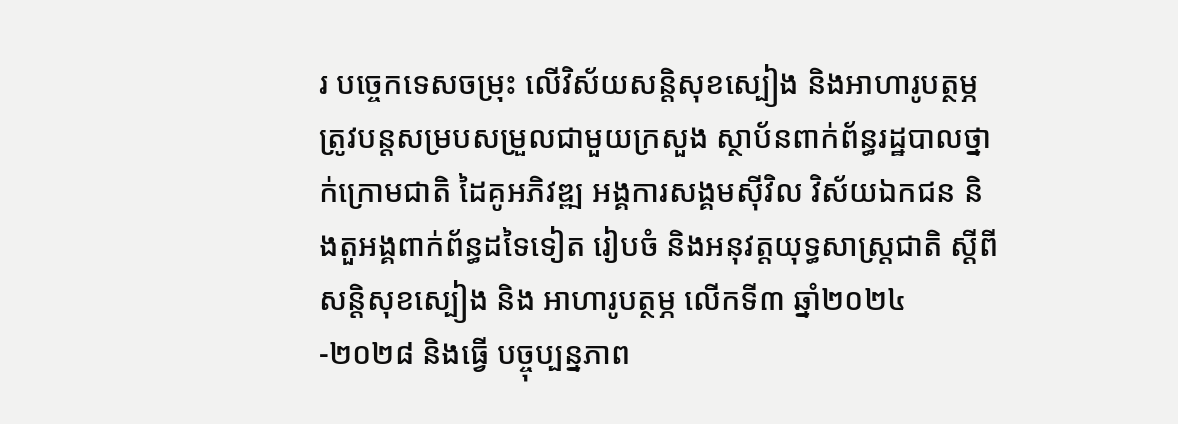រ បច្ចេកទេសចម្រុះ លើវិស័យសន្តិសុខស្បៀង និងអាហារូបត្ថម្ភ ត្រូវបន្តសម្របសម្រួលជាមួយក្រសួង ស្ថាប័នពាក់ព័ន្ធរដ្ឋបាលថ្នាក់ក្រោមជាតិ ដៃគូអភិវឌ្ឍ អង្គការសង្គមស៊ីវិល វិស័យឯកជន និងតួអង្គពាក់ព័ន្ធដទៃទៀត រៀបចំ និងអនុវត្តយុទ្ធសាស្ត្រជាតិ ស្តីពីសន្តិសុខស្បៀង និង អាហារូបត្ថម្ភ លើកទី៣ ឆ្នាំ២០២៤-២០២៨ និងធ្វើ បច្ចុប្បន្នភាព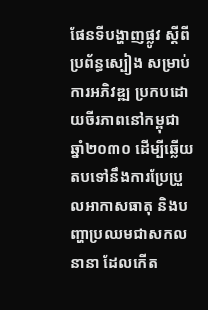ផែនទីបង្ហាញផ្លូវ ស្តីពីប្រព័ន្ធស្បៀង សម្រាប់ការអភិវឌ្ឍ ប្រកបដោយចីរភាពនៅកម្ពុជា ឆ្នាំ២០៣០ ដើម្បីឆ្លើយតបទៅនឹងការប្រែប្រួលអាកាសធាតុ និងបញ្ហាប្រឈមជាសកលនានា ដែលកើត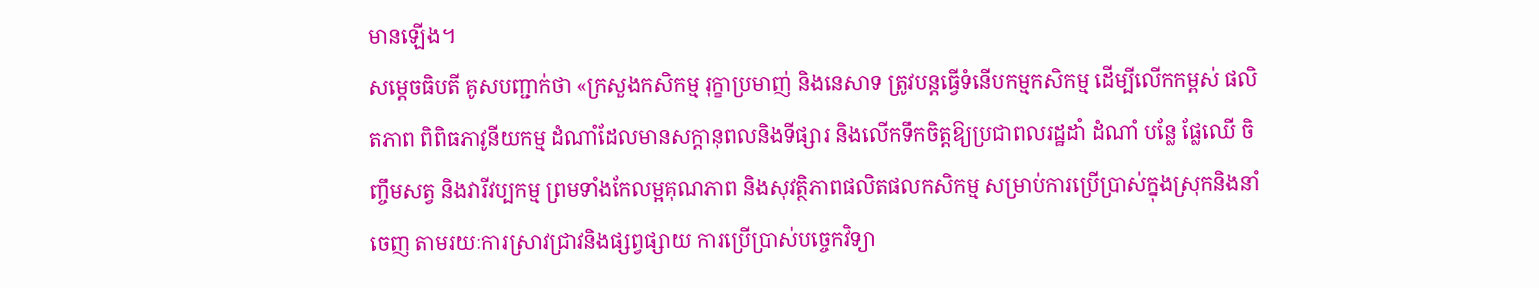មានឡើង។
សម្ដេចធិបតី គូសបញ្ជាក់ថា «ក្រសួងកសិកម្ម រុក្ខាប្រមាញ់ និងនេសាទ ត្រូវបន្តធ្វើទំនើបកម្មកសិកម្ម ដើម្បីលើកកម្ពស់ ផលិតភាព ពិពិធភាវូនីយកម្ម ដំណាំដែលមានសក្តានុពលនិងទីផ្សារ និងលើកទឹកចិត្តឱ្យប្រជាពលរដ្ឋដាំ ដំណាំ បន្លែ ផ្លែឈើ ចិញ្ចឹមសត្វ និងវារីវប្បកម្ម ព្រមទាំងកែលម្អគុណភាព និងសុវត្ថិភាពផលិតផលកសិកម្ម សម្រាប់ការប្រើប្រាស់ក្នុងស្រុកនិងនាំចេញ តាមរយៈការស្រាវជ្រាវនិងផ្សព្វផ្សាយ ការប្រើប្រាស់បច្ចេកវិទ្យា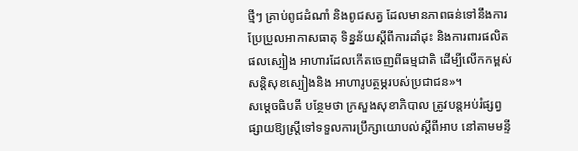ថ្មីៗ គ្រាប់ពូជដំណាំ និងពូជសត្វ ដែលមានភាពធន់ទៅនឹងការប្រែប្រួលអាកាសធាតុ ទិន្នន័យស្តីពីការដាំដុះ និងការពារផលិតផលស្បៀង អាហារដែលកើតចេញពីធម្មជាតិ ដើម្បីលើកកម្ពស់សន្តិសុខស្បៀងនិង អាហារូបត្ថម្ភរបស់ប្រជាជន»។
សម្ដេចធិបតី បន្ថែមថា ក្រសួងសុខាភិបាល ត្រូវបន្តអប់រំផ្សព្វផ្សាយឱ្យស្ត្រីទៅទទួលការប្រឹក្សាយោបល់ស្តីពីអាប នៅតាមមន្ទី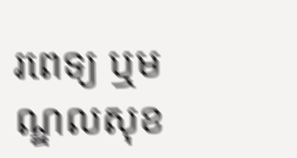រពេទ្យ ឬមណ្ឌលសុខ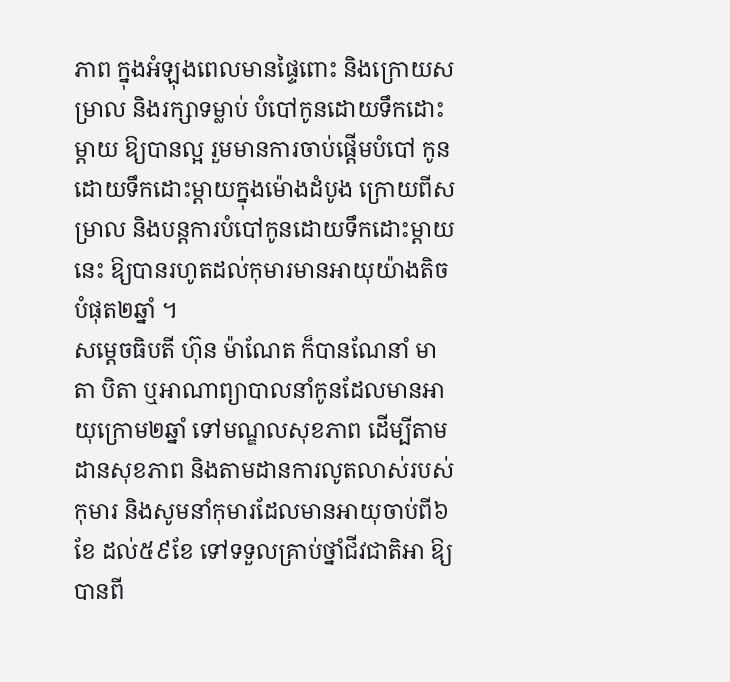ភាព ក្នុងអំឡុងពេលមានផ្ទៃពោះ និងក្រោយសម្រាល និងរក្សាទម្លាប់ បំបៅកូនដោយទឹកដោះម្តាយ ឱ្យបានល្អ រួមមានការចាប់ផ្តើមបំបៅ កូនដោយទឹកដោះម្តាយក្នុងម៉ោងដំបូង ក្រោយពីសម្រាល និងបន្តការបំបៅកូនដោយទឹកដោះម្តាយនេះ ឱ្យបានរហូតដល់កុមារមានអាយុយ៉ាងតិច បំផុត២ឆ្នាំ ។
សម្ដេចធិបតី ហ៊ុន ម៉ាណែត ក៏បានណែនាំ មាតា បិតា ឬអាណាព្យាបាលនាំកូនដែលមានអាយុក្រោម២ឆ្នាំ ទៅមណ្ឌលសុខភាព ដើម្បីតាមដានសុខភាព និងតាមដានការលូតលាស់របស់កុមារ និងសូមនាំកុមារដែលមានអាយុចាប់ពី៦ខែ ដល់៥៩ខែ ទៅទទួលគ្រាប់ថ្នាំជីវជាតិអា ឱ្យបានពី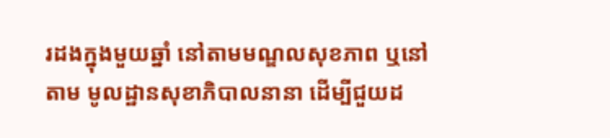រដងក្នុងមួយឆ្នាំ នៅតាមមណ្ឌលសុខភាព ឬនៅតាម មូលដ្ឋានសុខាភិបាលនានា ដើម្បីជួយដ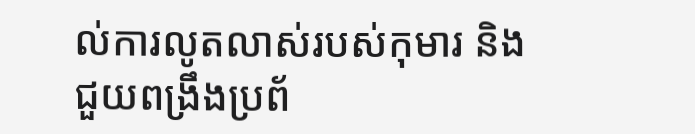ល់ការលូតលាស់របស់កុមារ និងជួយពង្រឹងប្រព័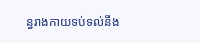ន្ធរាងកាយទប់ទល់នឹង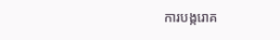ការបង្ករោគ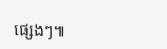ផ្សេងៗ៕